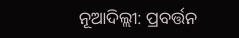ନୂଆଦିଲ୍ଲୀ: ପ୍ରବର୍ତ୍ତନ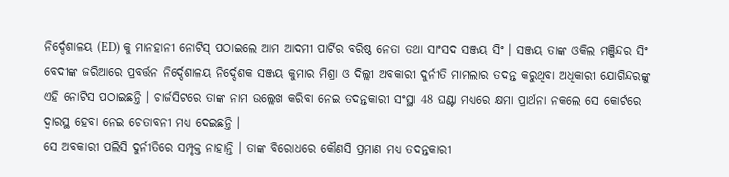ନିର୍ଦ୍ଦେଶାଳୟ (ED) କୁ ମାନହାନୀ ନୋଟିସ୍ ପଠାଇଲେ ଆମ ଆଦମୀ ପାର୍ଟିର ବରିଷ୍ଠ ନେତା ତଥା ସାଂସଦ ସଞ୍ଜୟ ସିଂ । ସଞ୍ଜୟ ତାଙ୍କ ଓକିଲ ମଞ୍ଜିନ୍ଦର ସିଂ ବେଦୀଙ୍କ ଜରିଆରେ ପ୍ରବର୍ତ୍ତନ ନିର୍ଦ୍ଦେଶାଳୟ ନିର୍ଦ୍ଦେଶକ ସଞ୍ଜୟ କୁମାର ମିଶ୍ରା ଓ ଦିଲ୍ଲୀ ଅବକାରୀ ଦୁର୍ନୀତି ମାମଲାର ତଦନ୍ତ କରୁଥିବା ଅଧିକାରୀ ଯୋଗିନ୍ଦରଙ୍କୁ ଏହି ନୋଟିସ ପଠାଇଛନ୍ତି । ଚାର୍ଜସିଟରେ ତାଙ୍କ ନାମ ଉଲ୍ଲେଖ କରିବା ନେଇ ତଦନ୍ତକାରୀ ସଂସ୍ଥା 48 ଘଣ୍ଟା ମଧ୍ୟରେ କ୍ଷମା ପ୍ରାର୍ଥନା ନକଲେ ସେ କୋର୍ଟରେ ଦ୍ବାରସ୍ଥ ହେବା ନେଇ ଚେତାବନୀ ମଧ୍ୟ ଦେଇଛନ୍ତି ।
ସେ ଅବକାରୀ ପଲିସି ଦୁର୍ନୀତିରେ ସମ୍ପୃକ୍ତ ନାହାନ୍ତି । ତାଙ୍କ ବିରୋଧରେ କୌଣସି ପ୍ରମାଣ ମଧ୍ୟ ତଦନ୍ତକାରୀ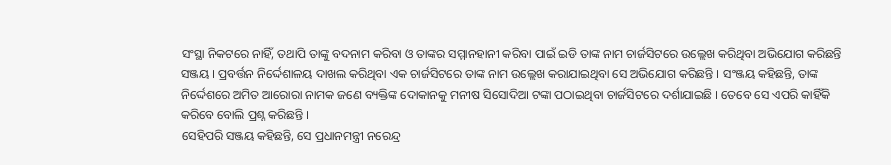ସଂସ୍ଥା ନିକଟରେ ନାହିଁ, ତଥାପି ତାଙ୍କୁ ବଦନାମ କରିବା ଓ ତାଙ୍କର ସମ୍ମାନହାନୀ କରିବା ପାଇଁ ଇଡି ତାଙ୍କ ନାମ ଚାର୍ଜସିଟରେ ଉଲ୍ଲେଖ କରିଥିବା ଅଭିଯୋଗ କରିଛନ୍ତି ସଞ୍ଜୟ । ପ୍ରବର୍ତ୍ତନ ନିର୍ଦ୍ଦେଶାଳୟ ଦାଖଲ କରିଥିବା ଏକ ଚାର୍ଜସିଟରେ ତାଙ୍କ ନାମ ଉଲ୍ଲେଖ କରାଯାଇଥିବା ସେ ଅଭିଯୋଗ କରିଛନ୍ତି । ସଂଞ୍ଜୟ କହିଛନ୍ତି, ତାଙ୍କ ନିର୍ଦ୍ଦେଶରେ ଅମିତ ଆରୋରା ନାମକ ଜଣେ ବ୍ୟକ୍ତିଙ୍କ ଦୋକାନକୁ ମନୀଷ ସିସୋଦିଆ ଟଙ୍କା ପଠାଇଥିବା ଚାର୍ଜସିଟରେ ଦର୍ଶାଯାଇଛି । ତେବେ ସେ ଏପରି କାହିଁକି କରିବେ ବୋଲି ପ୍ରଶ୍ନ କରିଛନ୍ତି ।
ସେହିପରି ସଞ୍ଜୟ କହିଛନ୍ତି, ସେ ପ୍ରଧାନମନ୍ତ୍ରୀ ନରେନ୍ଦ୍ର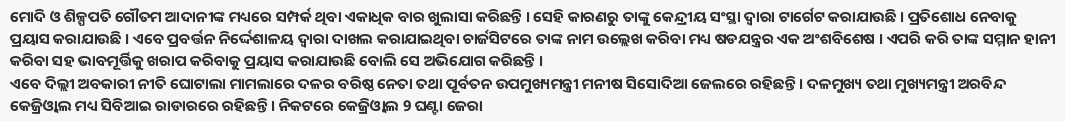ମୋଦି ଓ ଶିଳ୍ପପତି ଗୌତମ ଆଦାନୀଙ୍କ ମଧ୍ୟରେ ସମ୍ପର୍କ ଥିବା ଏକାଧିକ ବାର ଖୁଲାସା କରିଛନ୍ତି । ସେହି କାରଣରୁ ତାଙ୍କୁ କେନ୍ଦ୍ରୀୟ ସଂସ୍ଥା ଦ୍ବାରା ଟାର୍ଗେଟ କରାଯାଉଛି । ପ୍ରତିଶୋଧ ନେବାକୁ ପ୍ରୟାସ କରାଯାଉଛି । ଏବେ ପ୍ରବର୍ତ୍ତନ ନିର୍ଦ୍ଦେଶାଳୟ ଦ୍ବାରା ଦାଖଲ କରାଯାଇଥିବା ଚାର୍ଜସିଟରେ ତାଙ୍କ ନାମ ଉଲ୍ଲେଖ କରିବା ମଧ୍ୟ ଷଡଯନ୍ତ୍ରର ଏକ ଅଂଶବିଶେଷ । ଏପରି କରି ତାଙ୍କ ସମ୍ମାନ ହାନୀ କରିବା ସହ ଭାବମୂର୍ତ୍ତିକୁ ଖରାପ କରିବାକୁ ପ୍ରୟାସ କରାଯାଉଛି ବୋଲି ସେ ଅଭିଯୋଗ କରିଛନ୍ତି ।
ଏବେ ଦିଲ୍ଲୀ ଅବକାରୀ ନୀତି ଘୋଟାଲା ମାମଲାରେ ଦଳର ବରିଷ୍ଠ ନେତା ତଥା ପୂର୍ବତନ ଉପମୁଖ୍ୟମନ୍ତ୍ରୀ ମନୀଷ ସିସୋଦିଆ ଜେଲରେ ରହିଛନ୍ତି । ଦଳମୁଖ୍ୟ ତଥା ମୁଖ୍ୟମନ୍ତ୍ରୀ ଅରବିନ୍ଦ କେଜ୍ରିଓ୍ବାଲ ମଧ୍ୟ ସିବିଆଇ ରାଡାରରେ ରହିଛନ୍ତି । ନିକଟରେ କେଜ୍ରିଓ୍ବାଲ 9 ଘଣ୍ଟା ଜେରା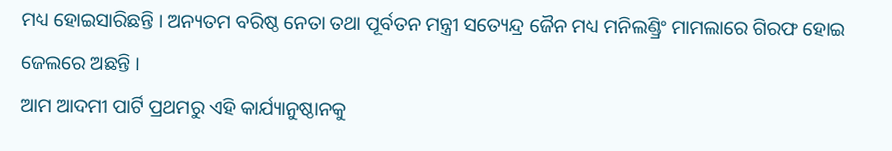ମଧ୍ୟ ହୋଇସାରିଛନ୍ତି । ଅନ୍ୟତମ ବରିଷ୍ଠ ନେତା ତଥା ପୂର୍ବତନ ମନ୍ତ୍ରୀ ସତ୍ୟେନ୍ଦ୍ର ଜୈନ ମଧ୍ୟ ମନିଲଣ୍ଡ୍ରିଂ ମାମଲାରେ ଗିରଫ ହୋଇ ଜେଲରେ ଅଛନ୍ତି ।
ଆମ ଆଦମୀ ପାର୍ଟି ପ୍ରଥମରୁ ଏହି କାର୍ଯ୍ୟାନୁଷ୍ଠାନକୁ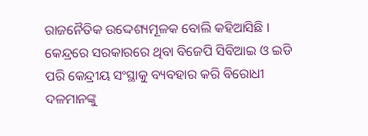ରାଜନୈତିକ ଉଦ୍ଦେଶ୍ୟମୂଳକ ବୋଲି କହିଆସିଛି । କେନ୍ଦ୍ରରେ ସରକାରରେ ଥିବା ବିଜେପି ସିବିଆଇ ଓ ଇଡି ପରି କେନ୍ଦ୍ରୀୟ ସଂସ୍ଥାକୁ ବ୍ୟବହାର କରି ବିରୋଧୀ ଦଳମାନଙ୍କୁ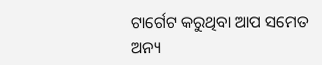ଟାର୍ଗେଟ କରୁଥିବା ଆପ ସମେତ ଅନ୍ୟ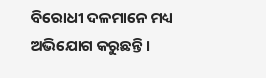ବିରୋଧୀ ଦଳମାନେ ମଧ୍ୟ ଅଭିଯୋଗ କରୁଛନ୍ତି ।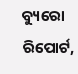ବ୍ୟୁରୋ ରିପୋର୍ଟ,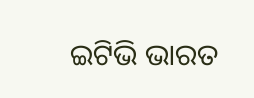ଇଟିଭି ଭାରତ